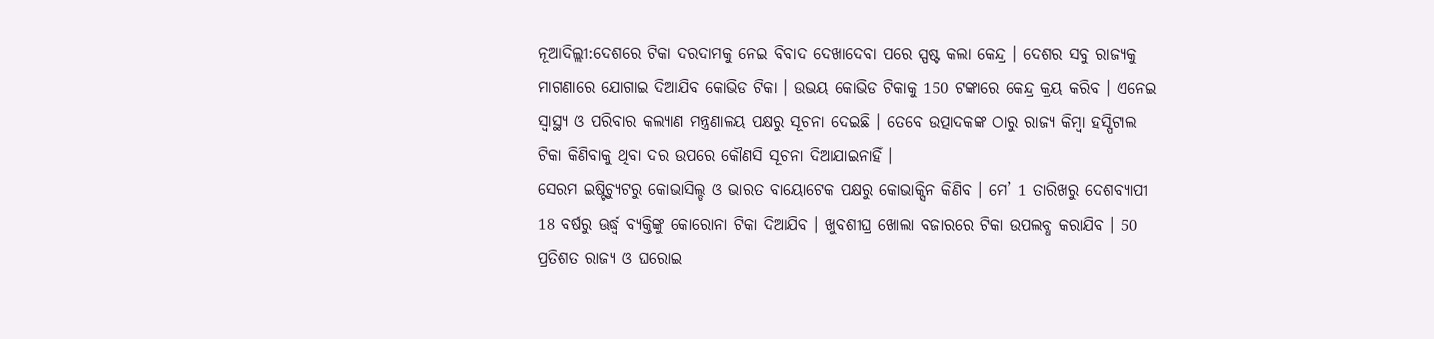ନୂଆଦିଲ୍ଲୀ:ଦେଶରେ ଟିକା ଦରଦାମକୁ ନେଇ ବିବାଦ ଦେଖାଦେବା ପରେ ସ୍ପଷ୍ଟ କଲା କେନ୍ଦ୍ର । ଦେଶର ସବୁ ରାଜ୍ୟକୁ ମାଗଣାରେ ଯୋଗାଇ ଦିଆଯିବ କୋଭିଡ ଟିକା । ଉଭୟ କୋଭିଡ ଟିକାକୁ 150 ଟଙ୍କାରେ କେନ୍ଦ୍ର କ୍ରୟ କରିବ । ଏନେଇ ସ୍ବାସ୍ଥ୍ୟ ଓ ପରିବାର କଲ୍ୟାଣ ମନ୍ତ୍ରଣାଳୟ ପକ୍ଷରୁ ସୂଚନା ଦେଇଛି । ତେବେ ଉତ୍ପାଦକଙ୍କ ଠାରୁ ରାଜ୍ୟ କିମ୍ବା ହସ୍ପିଟାଲ ଟିକା କିଣିବାକୁ ଥିବା ଦର ଉପରେ କୌଣସି ସୂଚନା ଦିଆଯାଇନାହିଁ ।
ସେରମ ଇଷ୍ଟିଚ୍ୟୁଟରୁ କୋଭାସିଲ୍ଡ ଓ ଭାରତ ବାୟୋଟେକ ପକ୍ଷରୁ କୋଭାକ୍ସିନ କିଣିବ । ମେ’ 1 ତାରିଖରୁ ଦେଶବ୍ୟାପୀ 18 ବର୍ଷରୁ ଊର୍ଦ୍ଧ୍ବ ବ୍ୟକ୍ତିଙ୍କୁ କୋରୋନା ଟିକା ଦିଆଯିବ । ଖୁବଶୀଘ୍ର ଖୋଲା ବଜାରରେ ଟିକା ଉପଲବ୍ଧ କରାଯିବ । 50 ପ୍ରତିଶତ ରାଜ୍ୟ ଓ ଘରୋଇ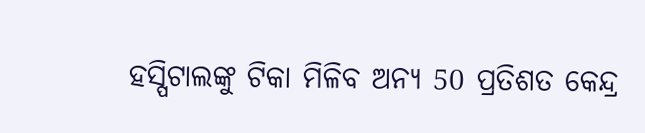ହସ୍ପିଟାଲଙ୍କୁ ଟିକା ମିଳିବ ଅନ୍ୟ 50 ପ୍ରତିଶତ କେନ୍ଦ୍ର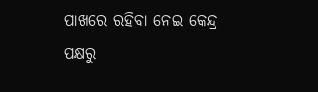ପାଖରେ ରହିବା ନେଇ କେନ୍ଦ୍ର ପକ୍ଷରୁ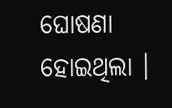ଘୋଷଣା ହୋଇଥିଲା ।